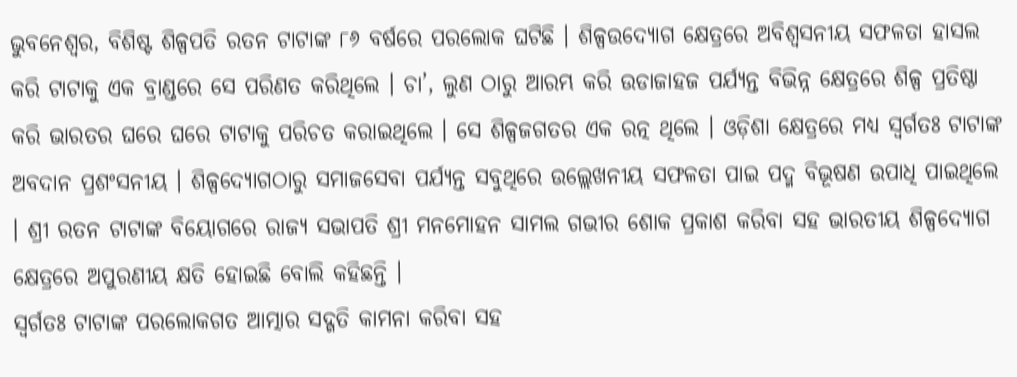ଭୁବନେଶ୍ୱର, ବିଶିଷ୍ଟ ଶିଳ୍ପପତି ରତନ ଟାଟାଙ୍କ ୮୬ ବର୍ଷରେ ପରଲୋକ ଘଟିଛି । ଶିଳ୍ପଉଦ୍ୟୋଗ କ୍ଷେତ୍ରରେ ଅବିଶ୍ୱସନୀୟ ସଫଳତା ହାସଲ କରି ଟାଟାକୁ ଏକ ବ୍ରାଣ୍ଡରେ ସେ ପରିଣତ କରିଥିଲେ । ଚା’, ଲୁଣ ଠାରୁ ଆରମ୍ଭ କରି ଉଡାଜାହଜ ପର୍ଯ୍ୟନ୍ତ ବିଭିନ୍ନ କ୍ଷେତ୍ରରେ ଶିଳ୍ପ ପ୍ରତିଷ୍ଠା କରି ଭାରତର ଘରେ ଘରେ ଟାଟାକୁ ପରିଚତ କରାଇଥିଲେ । ସେ ଶିଳ୍ପଜଗତର ଏକ ରତ୍ନ ଥିଲେ । ଓଡ଼ିଶା କ୍ଷେତ୍ରରେ ମଧ୍ୟ ସ୍ୱର୍ଗତଃ ଟାଟାଙ୍କ ଅବଦାନ ପ୍ରଶଂସନୀୟ । ଶିଳ୍ପଦ୍ୟୋଗଠାରୁ ସମାଜସେବା ପର୍ଯ୍ୟନ୍ତ ସବୁଥିରେ ଉଲ୍ଲେଖନୀୟ ସଫଳତା ପାଇ ପଦ୍ମ ବିଭୂଷଣ ଉପାଧି ପାଇଥିଲେ । ଶ୍ରୀ ରତନ ଟାଟାଙ୍କ ବିୟୋଗରେ ରାଜ୍ୟ ସଭାପତି ଶ୍ରୀ ମନମୋହନ ସାମଲ ଗଭୀର ଶୋକ ପ୍ରକାଶ କରିବା ସହ ଭାରତୀୟ ଶିଳ୍ପଦ୍ୟୋଗ କ୍ଷେତ୍ରରେ ଅପୁରଣୀୟ କ୍ଷତି ହୋଇଛି ବୋଲି କହିଛନ୍ତି ।
ସ୍ୱର୍ଗତଃ ଟାଟାଙ୍କ ପରଲୋକଗତ ଆତ୍ମାର ସଦ୍ଗତି କାମନା କରିବା ସହ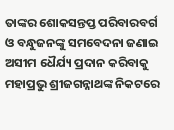ତାଙ୍କର ଶୋକସନ୍ତପ୍ତ ପରିବାରବର୍ଗ ଓ ବନ୍ଧୁଜନଙ୍କୁ ସମବେଦନା ଜଣାଇ ଅସୀମ ଧୈର୍ଯ୍ୟ ପ୍ରଦାନ କରିବାକୁ ମହାପ୍ରଭୁ ଶ୍ରୀଜଗନ୍ନାଥଙ୍କ ନିକଟରେ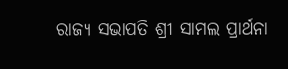ରାଜ୍ୟ ସଭାପତି ଶ୍ରୀ ସାମଲ ପ୍ରାର୍ଥନା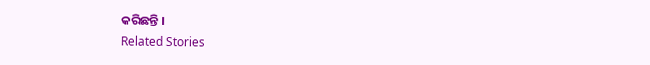କରିଛନ୍ତି ।
Related Stories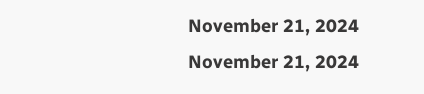November 21, 2024
November 21, 2024